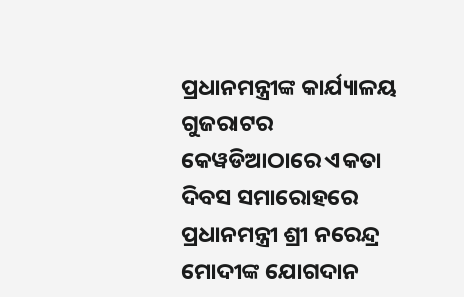ପ୍ରଧାନମନ୍ତ୍ରୀଙ୍କ କାର୍ଯ୍ୟାଳୟ
ଗୁଜରାଟର କେୱଡିଆଠାରେ ଏକତା ଦିବସ ସମାରୋହରେ ପ୍ରଧାନମନ୍ତ୍ରୀ ଶ୍ରୀ ନରେନ୍ଦ୍ର ମୋଦୀଙ୍କ ଯୋଗଦାନ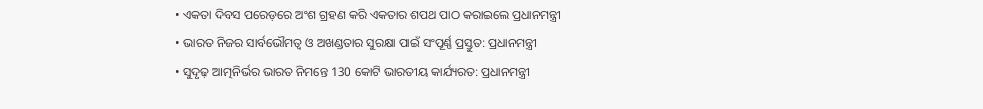• ଏକତା ଦିବସ ପରେଡ଼ରେ ଅଂଶ ଗ୍ରହଣ କରି ଏକତାର ଶପଥ ପାଠ କରାଇଲେ ପ୍ରଧାନମନ୍ତ୍ରୀ
• ଭାରତ ନିଜର ସାର୍ବଭୌମତ୍ୱ ଓ ଅଖଣ୍ଡତାର ସୁରକ୍ଷା ପାଇଁ ସଂପୂର୍ଣ୍ଣ ପ୍ରସ୍ତୁତ: ପ୍ରଧାନମନ୍ତ୍ରୀ
• ସୁଦୃଢ଼ ଆତ୍ମନିର୍ଭର ଭାରତ ନିମନ୍ତେ 130 କୋଟି ଭାରତୀୟ କାର୍ଯ୍ୟରତ: ପ୍ରଧାନମନ୍ତ୍ରୀ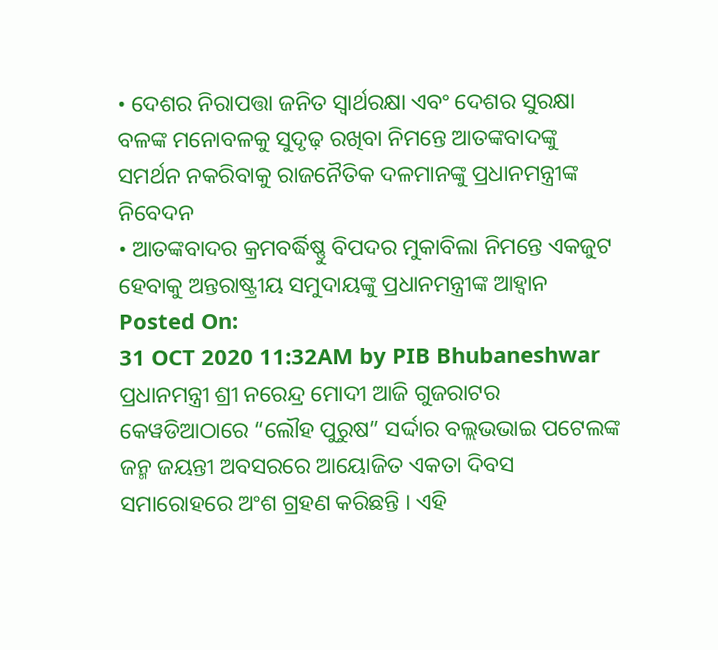• ଦେଶର ନିରାପତ୍ତା ଜନିତ ସ୍ୱାର୍ଥରକ୍ଷା ଏବଂ ଦେଶର ସୁରକ୍ଷା ବଳଙ୍କ ମନୋବଳକୁ ସୁଦୃଢ଼ ରଖିବା ନିମନ୍ତେ ଆତଙ୍କବାଦଙ୍କୁ ସମର୍ଥନ ନକରିବାକୁ ରାଜନୈତିକ ଦଳମାନଙ୍କୁ ପ୍ରଧାନମନ୍ତ୍ରୀଙ୍କ ନିବେଦନ
• ଆତଙ୍କବାଦର କ୍ରମବର୍ଦ୍ଧିଷ୍ଣୁ ବିପଦର ମୁକାବିଲା ନିମନ୍ତେ ଏକଜୁଟ ହେବାକୁ ଅନ୍ତରାଷ୍ଟ୍ରୀୟ ସମୁଦାୟଙ୍କୁ ପ୍ରଧାନମନ୍ତ୍ରୀଙ୍କ ଆହ୍ୱାନ
Posted On:
31 OCT 2020 11:32AM by PIB Bhubaneshwar
ପ୍ରଧାନମନ୍ତ୍ରୀ ଶ୍ରୀ ନରେନ୍ଦ୍ର ମୋଦୀ ଆଜି ଗୁଜରାଟର କେୱଡିଆଠାରେ “ଲୌହ ପୁରୁଷ” ସର୍ଦ୍ଦାର ବଲ୍ଲଭଭାଇ ପଟେଲଙ୍କ ଜନ୍ମ ଜୟନ୍ତୀ ଅବସରରେ ଆୟୋଜିତ ଏକତା ଦିବସ ସମାରୋହରେ ଅଂଶ ଗ୍ରହଣ କରିଛନ୍ତି । ଏହି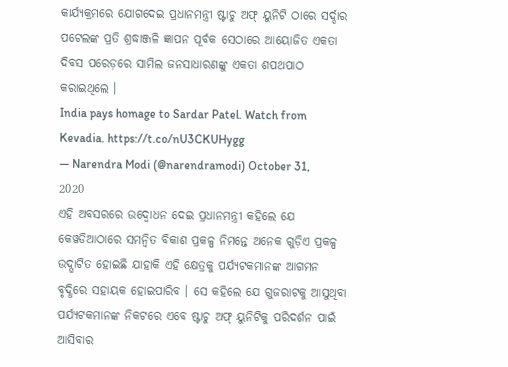କାର୍ଯ୍ୟକ୍ରମରେ ଯୋଗଦେଇ ପ୍ରଧାନମନ୍ତ୍ରୀ ଷ୍ଟାଚୁ ଅଫ୍ ୟୁନିଟି ଠାରେ ସର୍ଦ୍ଦାର ପଟେଲଙ୍କ ପ୍ରତି ଶ୍ରଦ୍ଧାଞ୍ଜଳି ଜ୍ଞାପନ ପୂର୍ବକ ସେଠାରେ ଆୟୋଜିତ ଏକତା ଦିବସ ପରେଡ଼ରେ ସାମିଲ ଜନସାଧାରଣଙ୍କୁ ଏକତା ଶପଥପାଠ କରାଇଥିଲେ ।
India pays homage to Sardar Patel. Watch from Kevadia. https://t.co/nU3CKUHygg
— Narendra Modi (@narendramodi) October 31, 2020
ଏହି ଅବସରରେ ଉଦ୍ବୋଧନ ଦେଇ ପ୍ରଧାନମନ୍ତ୍ରୀ କହିଲେ ଯେ କେୱଡିଆଠାରେ ସମନ୍ୱିତ ବିକାଶ ପ୍ରକଳ୍ପ ନିମନ୍ତେ ଅନେକ ଗୁଡ଼ିଏ ପ୍ରକଳ୍ପ ଉଦ୍ଘାଟିତ ହୋଇଛି ଯାହାକି ଏହି କ୍ଷେତ୍ରକୁ ପର୍ଯ୍ୟଟକମାନଙ୍କ ଆଗମନ ବୃଦ୍ଧିରେ ସହାୟକ ହୋଇପାରିବ । ସେ କହିଲେ ଯେ ଗୁଜରାଟକୁ ଆସୁଥିବା ପର୍ଯ୍ୟଟକମାନଙ୍କ ନିକଟରେ ଏବେ ଷ୍ଟାଚୁ ଅଫ୍ ୟୁନିଟିକୁ ପରିଦର୍ଶନ ପାଇଁ ଆସିବାର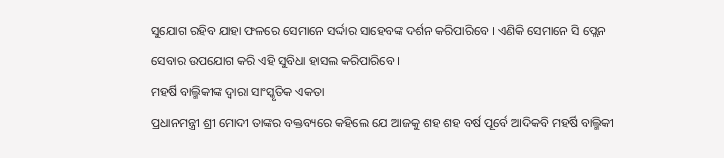ସୁଯୋଗ ରହିବ ଯାହା ଫଳରେ ସେମାନେ ସର୍ଦ୍ଦାର ସାହେବଙ୍କ ଦର୍ଶନ କରିପାରିବେ । ଏଣିକି ସେମାନେ ସି ପ୍ଲେନ ସେବାର ଉପଯୋଗ କରି ଏହି ସୁବିଧା ହାସଲ କରିପାରିବେ ।
ମହର୍ଷି ବାଲ୍ମିକୀଙ୍କ ଦ୍ୱାରା ସାଂସ୍କୃତିକ ଏକତା
ପ୍ରଧାନମନ୍ତ୍ରୀ ଶ୍ରୀ ମୋଦୀ ତାଙ୍କର ବକ୍ତବ୍ୟରେ କହିଲେ ଯେ ଆଜକୁ ଶହ ଶହ ବର୍ଷ ପୂର୍ବେ ଆଦିକବି ମହର୍ଷି ବାଲ୍ମିକୀ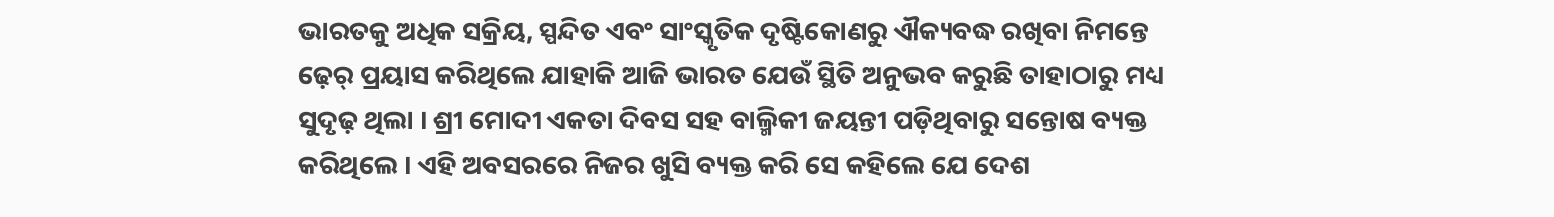ଭାରତକୁ ଅଧିକ ସକ୍ରିୟ, ସ୍ପନ୍ଦିତ ଏବଂ ସାଂସ୍କୃତିକ ଦୃଷ୍ଟିକୋଣରୁ ଐକ୍ୟବଦ୍ଧ ରଖିବା ନିମନ୍ତେ ଢ଼େର୍ ପ୍ରୟାସ କରିଥିଲେ ଯାହାକି ଆଜି ଭାରତ ଯେଉଁ ସ୍ଥିତି ଅନୁଭବ କରୁଛି ତାହାଠାରୁ ମଧ୍ୟ ସୁଦୃଢ଼ ଥିଲା । ଶ୍ରୀ ମୋଦୀ ଏକତା ଦିବସ ସହ ବାଲ୍ମିକୀ ଜୟନ୍ତୀ ପଡ଼ିଥିବାରୁ ସନ୍ତୋଷ ବ୍ୟକ୍ତ କରିଥିଲେ । ଏହି ଅବସରରେ ନିଜର ଖୁସି ବ୍ୟକ୍ତ କରି ସେ କହିଲେ ଯେ ଦେଶ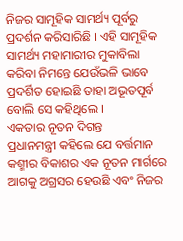ନିଜର ସାମୂହିକ ସାମର୍ଥ୍ୟ ପୂର୍ବରୁ ପ୍ରଦର୍ଶନ କରିସାରିଛି । ଏହି ସାମୂହିକ ସାମର୍ଥ୍ୟ ମହାମାରୀର ମୁକାବିଲା କରିବା ନିମନ୍ତେ ଯେଉଁଭଳି ଭାବେ ପ୍ରଦର୍ଶିତ ହୋଇଛି ତାହା ଅଭୂତପୂର୍ବ ବୋଲି ସେ କହିଥିଲେ ।
ଏକତାର ନୂତନ ଦିଗନ୍ତ
ପ୍ରଧାନମନ୍ତ୍ରୀ କହିଲେ ଯେ ବର୍ତ୍ତମାନ କଶ୍ମୀର ବିକାଶର ଏକ ନୂତନ ମାର୍ଗରେ ଆଗକୁ ଅଗ୍ରସର ହେଉଛି ଏବଂ ନିଜର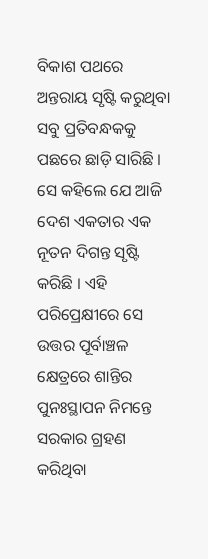ବିକାଶ ପଥରେ ଅନ୍ତରାୟ ସୃଷ୍ଟି କରୁଥିବା ସବୁ ପ୍ରତିବନ୍ଧକକୁ ପଛରେ ଛାଡ଼ି ସାରିଛି । ସେ କହିଲେ ଯେ ଆଜି ଦେଶ ଏକତାର ଏକ ନୂତନ ଦିଗନ୍ତ ସୃଷ୍ଟି କରିଛି । ଏହି ପରିପ୍ରେକ୍ଷୀରେ ସେ ଉତ୍ତର ପୂର୍ବାଞ୍ଚଳ କ୍ଷେତ୍ରରେ ଶାନ୍ତିର ପୁନଃସ୍ଥାପନ ନିମନ୍ତେ ସରକାର ଗ୍ରହଣ କରିଥିବା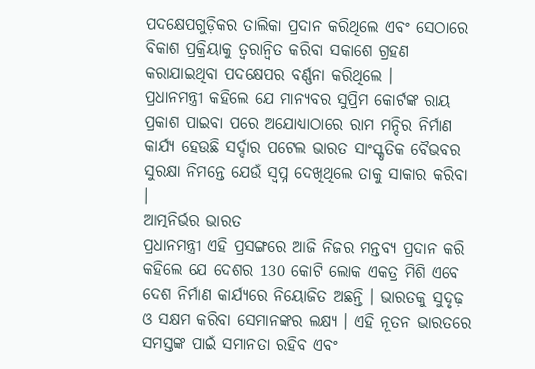ପଦକ୍ଷେପଗୁଡ଼ିକର ତାଲିକା ପ୍ରଦାନ କରିଥିଲେ ଏବଂ ସେଠାରେ ବିକାଶ ପ୍ରକ୍ରିୟାକୁ ତ୍ୱରାନ୍ୱିତ କରିବା ସକାଶେ ଗ୍ରହଣ କରାଯାଇଥିବା ପଦକ୍ଷେପର ବର୍ଣ୍ଣନା କରିଥିଲେ ।
ପ୍ରଧାନମନ୍ତ୍ରୀ କହିଲେ ଯେ ମାନ୍ୟବର ସୁପ୍ରିମ କୋର୍ଟଙ୍କ ରାୟ ପ୍ରକାଶ ପାଇବା ପରେ ଅଯୋଧ୍ୟାଠାରେ ରାମ ମନ୍ଦିର ନିର୍ମାଣ କାର୍ଯ୍ୟ ହେଉଛି ସର୍ଦ୍ଦାର ପଟେଲ ଭାରତ ସାଂସ୍କୃତିକ ବୈଭବର ସୁରକ୍ଷା ନିମନ୍ତେ ଯେଉଁ ସ୍ୱପ୍ନ ଦେଖିଥିଲେ ତାକୁ ସାକାର କରିବା ।
ଆତ୍ମନିର୍ଭର ଭାରତ
ପ୍ରଧାନମନ୍ତ୍ରୀ ଏହି ପ୍ରସଙ୍ଗରେ ଆଜି ନିଜର ମନ୍ତବ୍ୟ ପ୍ରଦାନ କରି କହିଲେ ଯେ ଦେଶର 130 କୋଟି ଲୋକ ଏକତ୍ର ମିଶି ଏବେ ଦେଶ ନିର୍ମାଣ କାର୍ଯ୍ୟରେ ନିୟୋଜିତ ଅଛନ୍ତି । ଭାରତକୁ ସୁଦୃଢ଼ ଓ ସକ୍ଷମ କରିବା ସେମାନଙ୍କର ଲକ୍ଷ୍ୟ । ଏହି ନୂତନ ଭାରତରେ ସମସ୍ତଙ୍କ ପାଇଁ ସମାନତା ରହିବ ଏବଂ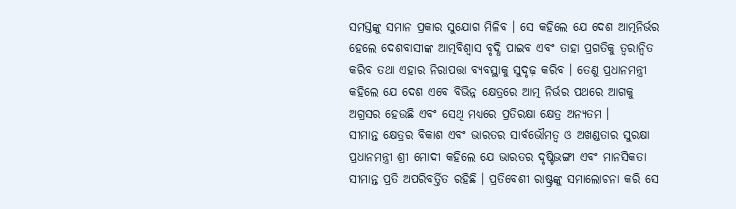ସମସ୍ତଙ୍କୁ ସମାନ ପ୍ରକାର ସୁଯୋଗ ମିଳିବ । ସେ କହିଲେ ଯେ ଦେଶ ଆତ୍ମନିର୍ଭର ହେଲେ ଦେଶବାସୀଙ୍କ ଆତ୍ମବିଶ୍ୱାସ ବୃଦ୍ଧି ପାଇବ ଏବଂ ତାହା ପ୍ରଗତିକୁ ତ୍ୱରାନ୍ୱିତ କରିବ ତଥା ଏହାର ନିରାପତ୍ତା ବ୍ୟବସ୍ଥାକୁ ସୁଦୃଢ଼ କରିବ । ତେଣୁ ପ୍ରଧାନମନ୍ତ୍ରୀ କହିଲେ ଯେ ଦେଶ ଏବେ ବିଭିନ୍ନ କ୍ଷେତ୍ରରେ ଆତ୍ମ ନିର୍ଭର ପଥରେ ଆଗକୁ ଅଗ୍ରସର ହେଉଛି ଏବଂ ସେଥି ମଧ୍ୟରେ ପ୍ରତିରକ୍ଷା କ୍ଷେତ୍ର ଅନ୍ୟତମ ।
ସୀମାନ୍ତ କ୍ଷେତ୍ରର ବିକାଶ ଏବଂ ଭାରତର ସାର୍ବଭୌମତ୍ୱ ଓ ଅଖଣ୍ଡତାର ସୁରକ୍ଷା
ପ୍ରଧାନମନ୍ତ୍ରୀ ଶ୍ରୀ ମୋଦୀ କହିଲେ ଯେ ଭାରତର ଦୃଷ୍ଟିଭଙ୍ଗୀ ଏବଂ ମାନସିକତା ସୀମାନ୍ତ ପ୍ରତି ଅପରିବର୍ତ୍ତିତ ରହିଛି । ପ୍ରତିବେଶୀ ରାଷ୍ଟ୍ରଙ୍କୁ ସମାଲୋଚନା କରି ସେ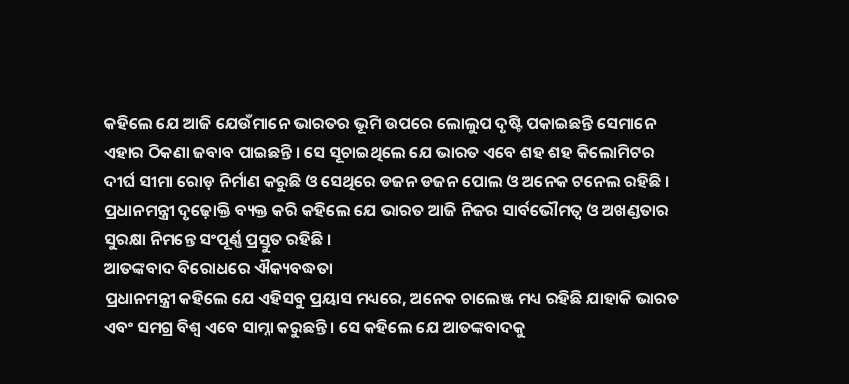କହିଲେ ଯେ ଆଜି ଯେଉଁମାନେ ଭାରତର ଭୂମି ଉପରେ ଲୋଲୁପ ଦୃଷ୍ଟି ପକାଇଛନ୍ତି ସେମାନେ ଏହାର ଠିକଣା ଜବାବ ପାଇଛନ୍ତି । ସେ ସୂଚାଇଥିଲେ ଯେ ଭାରତ ଏବେ ଶହ ଶହ କିଲୋମିଟର ଦୀର୍ଘ ସୀମା ରୋଡ଼ ନିର୍ମାଣ କରୁଛି ଓ ସେଥିରେ ଡଜନ ଡଜନ ପୋଲ ଓ ଅନେକ ଟନେଲ ରହିଛି । ପ୍ରଧାନମନ୍ତ୍ରୀ ଦୃଢ଼ୋକ୍ତି ବ୍ୟକ୍ତ କରି କହିଲେ ଯେ ଭାରତ ଆଜି ନିଜର ସାର୍ବଭୌମତ୍ୱ ଓ ଅଖଣ୍ଡତାର ସୁରକ୍ଷା ନିମନ୍ତେ ସଂପୂର୍ଣ୍ଣ ପ୍ରସ୍ତୁତ ରହିଛି ।
ଆତଙ୍କବାଦ ବିରୋଧରେ ଐକ୍ୟବଦ୍ଧତା
ପ୍ରଧାନମନ୍ତ୍ରୀ କହିଲେ ଯେ ଏହିସବୁ ପ୍ରୟାସ ମଧ୍ୟରେ, ଅନେକ ଚାଲେଞ୍ଜ ମଧ୍ୟ ରହିଛି ଯାହାକି ଭାରତ ଏବଂ ସମଗ୍ର ବିଶ୍ୱ ଏବେ ସାମ୍ନା କରୁଛନ୍ତି । ସେ କହିଲେ ଯେ ଆତଙ୍କବାଦକୁ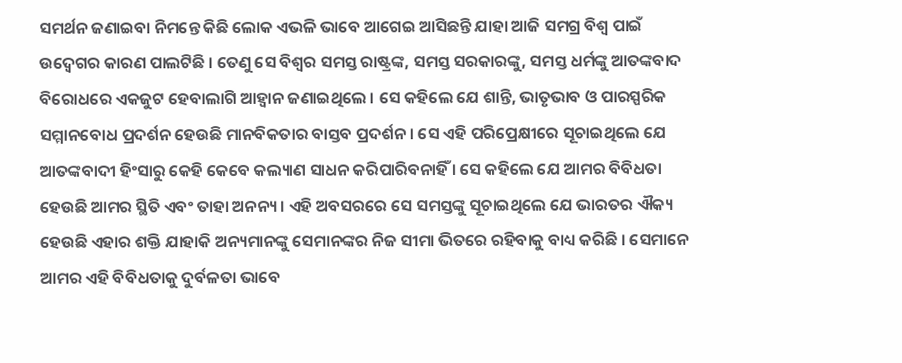ସମର୍ଥନ ଜଣାଇବା ନିମନ୍ତେ କିଛି ଲୋକ ଏଭଳି ଭାବେ ଆଗେଇ ଆସିଛନ୍ତି ଯାହା ଆଜି ସମଗ୍ର ବିଶ୍ୱ ପାଇଁ ଉଦ୍ବେଗର କାରଣ ପାଲଟିଛି । ତେଣୁ ସେ ବିଶ୍ୱର ସମସ୍ତ ରାଷ୍ଟ୍ରଙ୍କ, ସମସ୍ତ ସରକାରଙ୍କୁ, ସମସ୍ତ ଧର୍ମଙ୍କୁ ଆତଙ୍କବାଦ ବିରୋଧରେ ଏକଜୁଟ ହେବାଲାଗି ଆହ୍ୱାନ ଜଣାଇଥିଲେ । ସେ କହିଲେ ଯେ ଶାନ୍ତି, ଭାତୃଭାବ ଓ ପାରସ୍ପରିକ ସମ୍ମାନବୋଧ ପ୍ରଦର୍ଶନ ହେଉଛି ମାନବିକତାର ବାସ୍ତବ ପ୍ରଦର୍ଶନ । ସେ ଏହି ପରିପ୍ରେକ୍ଷୀରେ ସୂଚାଇଥିଲେ ଯେ ଆତଙ୍କବାଦୀ ହିଂସାରୁ କେହି କେବେ କଲ୍ୟାଣ ସାଧନ କରିପାରିବନାହିଁ । ସେ କହିଲେ ଯେ ଆମର ବିବିଧତା ହେଉଛି ଆମର ସ୍ଥିତି ଏବଂ ତାହା ଅନନ୍ୟ । ଏହି ଅବସରରେ ସେ ସମସ୍ତଙ୍କୁ ସୂଚାଇଥିଲେ ଯେ ଭାରତର ଐକ୍ୟ ହେଉଛି ଏହାର ଶକ୍ତି ଯାହାକି ଅନ୍ୟମାନଙ୍କୁ ସେମାନଙ୍କର ନିଜ ସୀମା ଭିତରେ ରହିବାକୁ ବାଧ୍ୟ କରିଛି । ସେମାନେ ଆମର ଏହି ବିବିଧତାକୁ ଦୁର୍ବଳତା ଭାବେ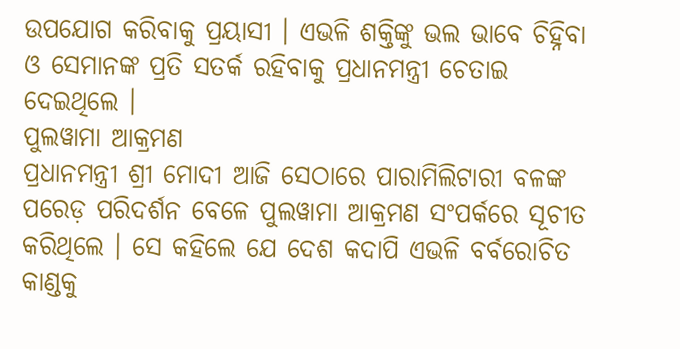ଉପଯୋଗ କରିବାକୁ ପ୍ରୟାସୀ । ଏଭଳି ଶକ୍ତିଙ୍କୁ ଭଲ ଭାବେ ଚିହ୍ନିବା ଓ ସେମାନଙ୍କ ପ୍ରତି ସତର୍କ ରହିବାକୁ ପ୍ରଧାନମନ୍ତ୍ରୀ ଚେତାଇ ଦେଇଥିଲେ ।
ପୁଲୱାମା ଆକ୍ରମଣ
ପ୍ରଧାନମନ୍ତ୍ରୀ ଶ୍ରୀ ମୋଦୀ ଆଜି ସେଠାରେ ପାରାମିଲିଟାରୀ ବଳଙ୍କ ପରେଡ଼ ପରିଦର୍ଶନ ବେଳେ ପୁଲୱାମା ଆକ୍ରମଣ ସଂପର୍କରେ ସୂଚୀତ କରିଥିଲେ । ସେ କହିଲେ ଯେ ଦେଶ କଦାପି ଏଭଳି ବର୍ବରୋଚିତ କାଣ୍ଡକୁ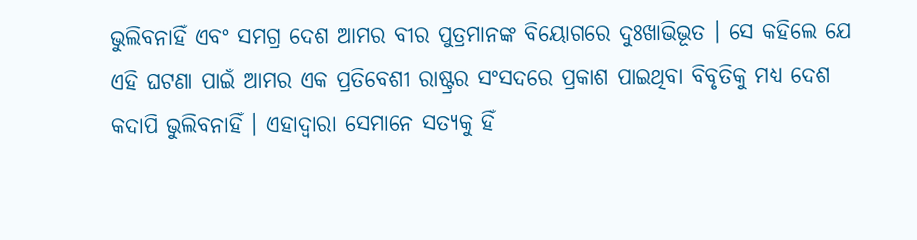ଭୁଲିବନାହିଁ ଏବଂ ସମଗ୍ର ଦେଶ ଆମର ବୀର ପୁତ୍ରମାନଙ୍କ ବିୟୋଗରେ ଦୁଃଖାଭିଭୂତ । ସେ କହିଲେ ଯେ ଏହି ଘଟଣା ପାଇଁ ଆମର ଏକ ପ୍ରତିବେଶୀ ରାଷ୍ଟ୍ରର ସଂସଦରେ ପ୍ରକାଶ ପାଇଥିବା ବିବୃତିକୁ ମଧ୍ୟ ଦେଶ କଦାପି ଭୁଲିବନାହିଁ । ଏହାଦ୍ୱାରା ସେମାନେ ସତ୍ୟକୁ ହିଁ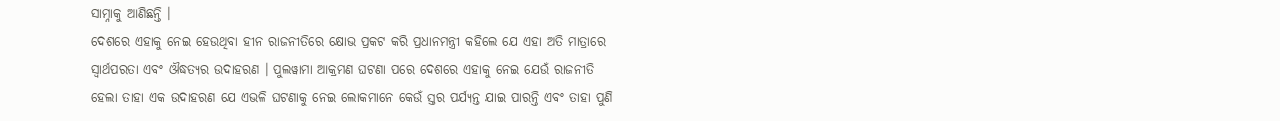ସାମ୍ନାକୁ ଆଣିଛନ୍ତି ।
ଦେଶରେ ଏହାକୁ ନେଇ ହେଉଥିବା ହୀନ ରାଜନୀତିରେ କ୍ଷୋଭ ପ୍ରକଟ କରି ପ୍ରଧାନମନ୍ତ୍ରୀ କହିଲେ ଯେ ଏହା ଅତି ମାତ୍ରାରେ ସ୍ୱାର୍ଥପରତା ଏବଂ ଔଦ୍ଧତ୍ୟର ଉଦାହରଣ । ପୁଲୱାମା ଆକ୍ରମଣ ଘଟଣା ପରେ ଦେଶରେ ଏହାକୁ ନେଇ ଯେଉଁ ରାଜନୀତି ହେଲା ତାହା ଏକ ଉଦାହରଣ ଯେ ଏଭଳି ଘଟଣାକୁ ନେଇ ଲୋକମାନେ କେଉଁ ସ୍ତର ପର୍ଯ୍ୟନ୍ତ ଯାଇ ପାରନ୍ତି ଏବଂ ତାହା ପୁଣି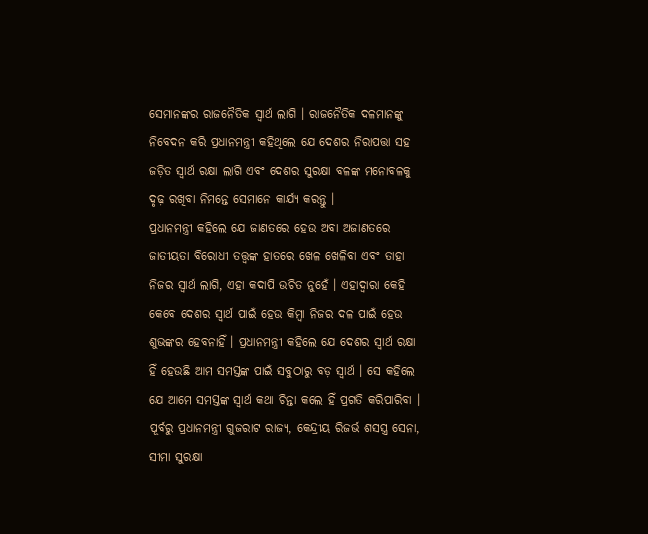ସେମାନଙ୍କର ରାଜନୈତିକ ସ୍ୱାର୍ଥ ଲାଗି । ରାଜନୈତିକ ଦଳମାନଙ୍କୁ ନିବେଦନ କରି ପ୍ରଧାନମନ୍ତ୍ରୀ କହିଥିଲେ ଯେ ଦେଶର ନିରାପତ୍ତା ସହ ଜଡ଼ିତ ସ୍ୱାର୍ଥ ରକ୍ଷା ଲାଗି ଏବଂ ଦେଶର ସୁରକ୍ଷା ବଳଙ୍କ ମନୋବଳକୁ ଦୃଢ଼ ରଖିବା ନିମନ୍ତେ ସେମାନେ କାର୍ଯ୍ୟ କରନ୍ତୁ ।
ପ୍ରଧାନମନ୍ତ୍ରୀ କହିଲେ ଯେ ଜାଣତରେ ହେଉ ଅବା ଅଜାଣତରେ ଜାତୀୟତା ବିରୋଧୀ ତତ୍ତ୍ୱଙ୍କ ହାତରେ ଖେଳ ଖେଳିବା ଏବଂ ତାହା ନିଜର ସ୍ୱାର୍ଥ ଲାଗି, ଏହା କଦାପି ଉଚିତ ନୁହେଁ । ଏହାଦ୍ୱାରା କେହି କେବେ ଦେଶର ସ୍ୱାର୍ଥ ପାଇଁ ହେଉ କିମ୍ବା ନିଜର ଦଳ ପାଇଁ ହେଉ ଶୁଭଙ୍କର ହେବନାହିଁ । ପ୍ରଧାନମନ୍ତ୍ରୀ କହିଲେ ଯେ ଦେଶର ସ୍ୱାର୍ଥ ରକ୍ଷା ହିଁ ହେଉଛି ଆମ ସମସ୍ତଙ୍କ ପାଇଁ ସବୁଠାରୁ ବଡ଼ ସ୍ୱାର୍ଥ । ସେ କହିଲେ ଯେ ଆମେ ସମସ୍ତଙ୍କ ସ୍ୱାର୍ଥ କଥା ଚିନ୍ତା କଲେ ହିଁ ପ୍ରଗତି କରିପାରିବା ।
ପୂର୍ବରୁ ପ୍ରଧାନମନ୍ତ୍ରୀ ଗୁଜରାଟ ରାଜ୍ୟ, କେନ୍ଦ୍ରୀୟ ରିଜର୍ଭ ଶସସ୍ତ୍ର ସେନା, ସୀମା ସୁରକ୍ଷା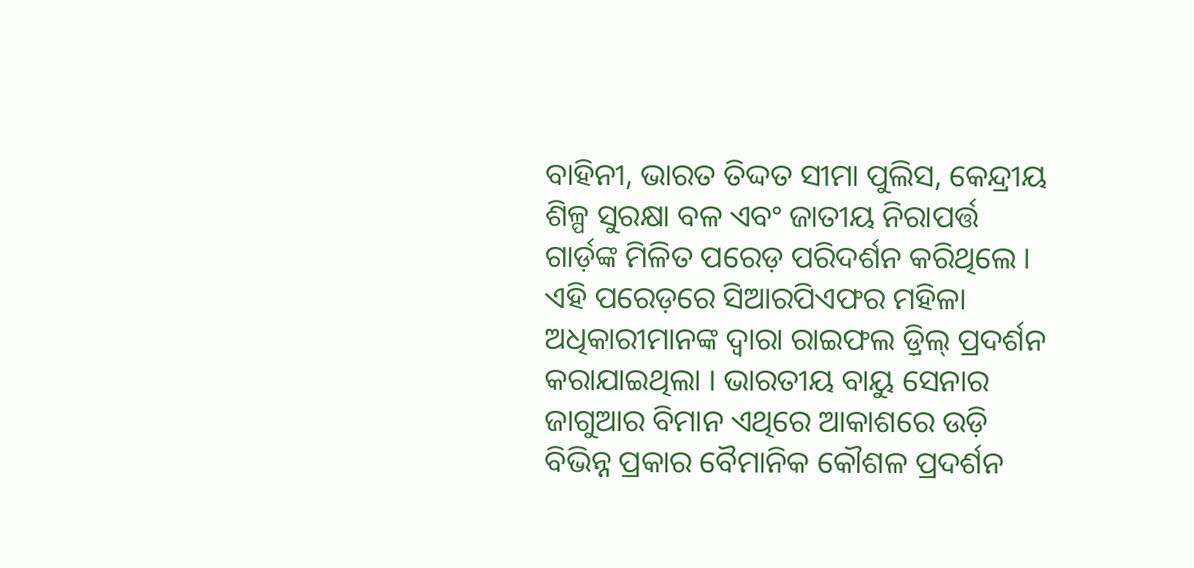ବାହିନୀ, ଭାରତ ତିଦ୍ଦତ ସୀମା ପୁଲିସ, କେନ୍ଦ୍ରୀୟ ଶିଳ୍ପ ସୁରକ୍ଷା ବଳ ଏବଂ ଜାତୀୟ ନିରାପର୍ତ୍ତ ଗାର୍ଡ଼ଙ୍କ ମିଳିତ ପରେଡ଼ ପରିଦର୍ଶନ କରିଥିଲେ । ଏହି ପରେଡ଼ରେ ସିଆରପିଏଫର ମହିଳା ଅଧିକାରୀମାନଙ୍କ ଦ୍ୱାରା ରାଇଫଲ ଡ଼୍ରିଲ୍ ପ୍ରଦର୍ଶନ କରାଯାଇଥିଲା । ଭାରତୀୟ ବାୟୁ ସେନାର ଜାଗୁଆର ବିମାନ ଏଥିରେ ଆକାଶରେ ଉଡ଼ି ବିଭିନ୍ନ ପ୍ରକାର ବୈମାନିକ କୌଶଳ ପ୍ରଦର୍ଶନ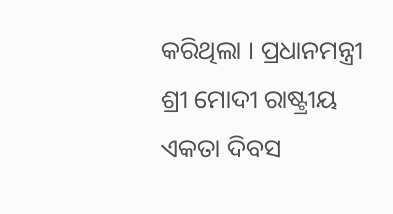କରିଥିଲା । ପ୍ରଧାନମନ୍ତ୍ରୀ ଶ୍ରୀ ମୋଦୀ ରାଷ୍ଟ୍ରୀୟ ଏକତା ଦିବସ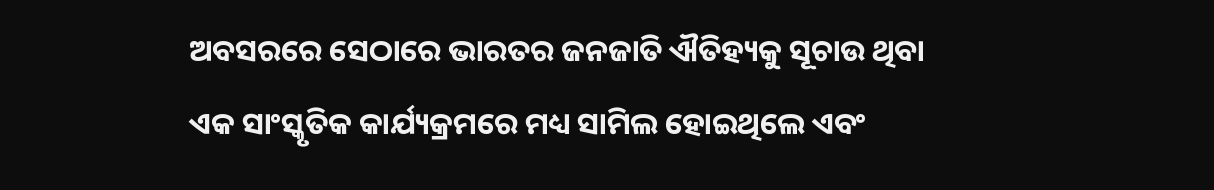ଅବସରରେ ସେଠାରେ ଭାରତର ଜନଜାତି ଐତିହ୍ୟକୁ ସୂଚାଉ ଥିବା ଏକ ସାଂସ୍କୃତିକ କାର୍ଯ୍ୟକ୍ରମରେ ମଧ୍ୟ ସାମିଲ ହୋଇଥିଲେ ଏବଂ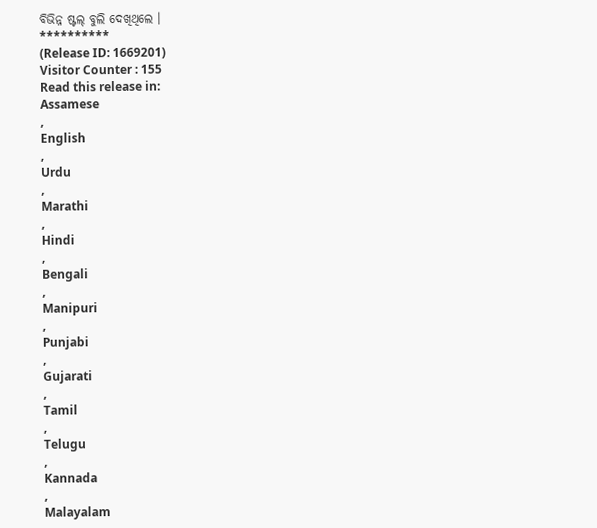ବିଭିନ୍ନ ଷ୍ଟଲ୍ ବୁଲି ଦେଖିଥିଲେ ।
**********
(Release ID: 1669201)
Visitor Counter : 155
Read this release in:
Assamese
,
English
,
Urdu
,
Marathi
,
Hindi
,
Bengali
,
Manipuri
,
Punjabi
,
Gujarati
,
Tamil
,
Telugu
,
Kannada
,
Malayalam